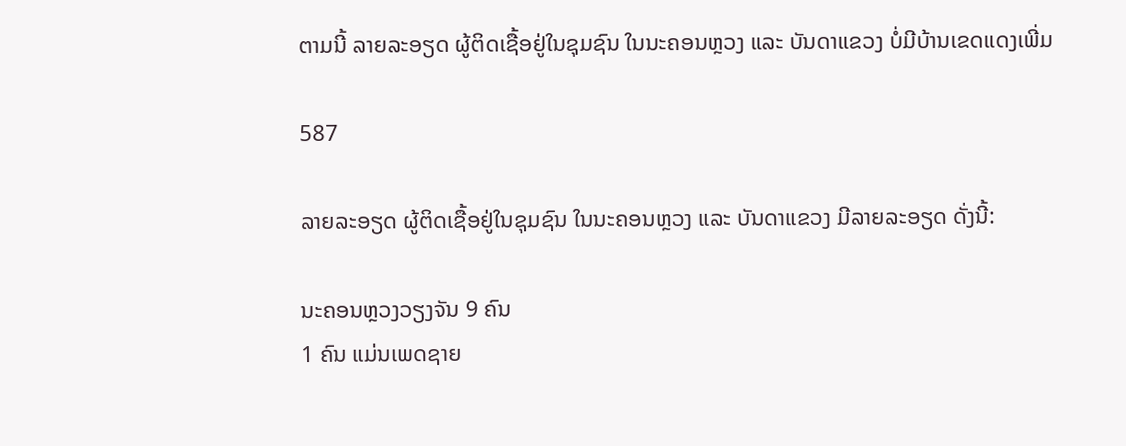ຕາມນີ້ ລາຍລະອຽດ ຜູ້ຕິດເຊື້ອຢູ່ໃນຊຸມຊົນ ໃນນະຄອນຫຼວງ ແລະ ບັນດາແຂວງ ບໍ່ມີບ້ານເຂດແດງເພີ່ມ

587

ລາຍລະອຽດ ຜູ້ຕິດເຊື້ອຢູ່ໃນຊຸມຊົນ ໃນນະຄອນຫຼວງ ແລະ ບັນດາແຂວງ ມີລາຍລະອຽດ ດັ່ງນີ້:

ນະຄອນຫຼວງວຽງຈັນ 9 ຄົນ
1 ຄົນ ແມ່ນເພດຊາຍ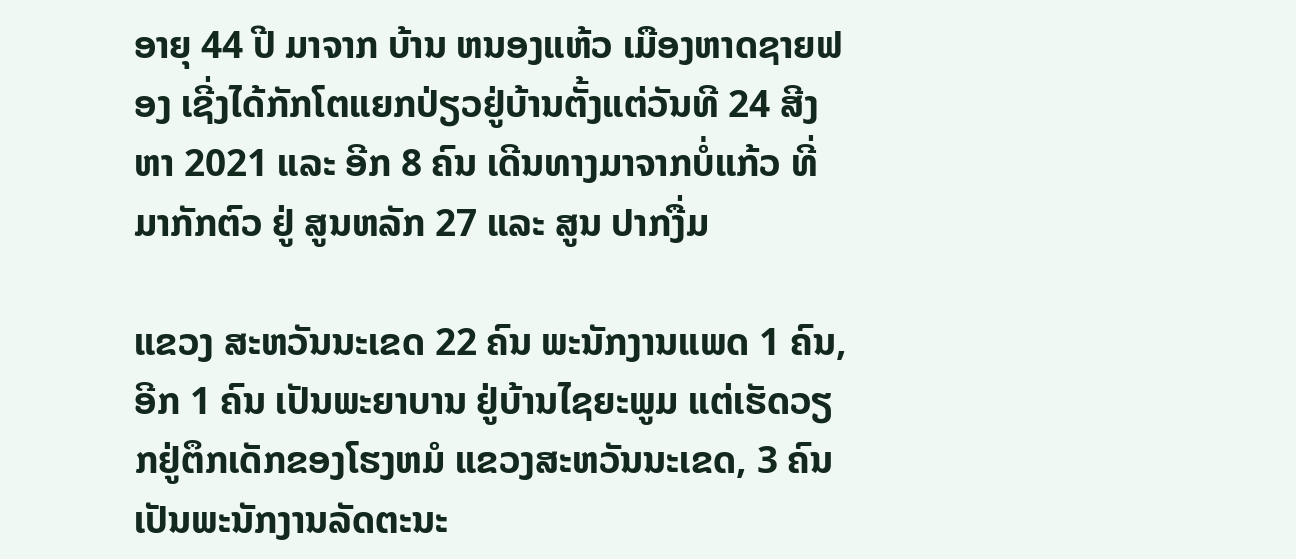ອາຍຸ 44 ປີ ມາຈາກ ບ້ານ ຫນອງແຫ້ວ ເມືອງຫາດຊາຍຟອງ ເຊີ່ງໄດ້ກັກໂຕແຍກປ່ຽວຢູ່ບ້ານຕັ້ງແຕ່ວັນທີ 24 ສີງຫາ 2021 ແລະ ອີກ 8 ຄົນ ເດີນທາງມາຈາກບໍ່ແກ້ວ ທີ່ມາກັກຕົວ ຢູ່ ສູນຫລັກ 27 ແລະ ສູນ ປາກງື່ມ

ແຂວງ ສະຫວັນນະເຂດ 22 ຄົນ ພະນັກງານແພດ 1 ຄົນ, ອີກ 1 ຄົນ ເປັນພະຍາບານ ຢູ່ບ້ານໄຊຍະພູມ ແຕ່ເຮັດວຽກຢູ່ຕຶກເດັກຂອງໂຮງຫມໍ ແຂວງສະຫວັນນະເຂດ, 3 ຄົນເປັນພະນັກງານລັດຕະນະ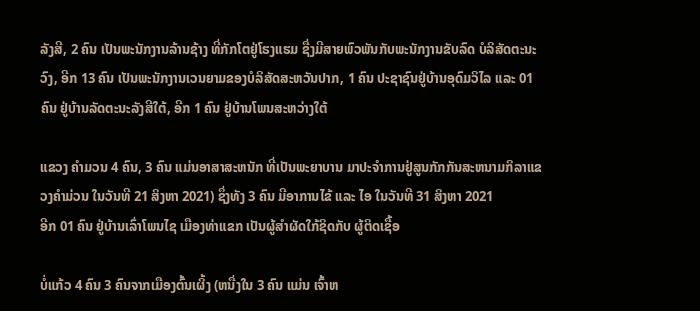ລັງສີ, 2 ຄົນ ເປັນພະນັກງານລ້ານຊ້າງ ທີ່ກັກໂຕຢູ່ໂຮງແຮມ ຊື່ງມີສາຍພົວພັນກັບພະນັກງານຂັບລົດ ບໍລິສັດຕະນະວົງ, ອີກ 13 ຄົນ ເປັນພະນັກງານເວນຍາມຂອງບໍລິສັດສະຫວັນປາກ, 1 ຄົນ ປະຊາຊົນຢູ່ບ້ານອຸດົມວິໄລ ແລະ 01 ຄົນ ຢູ່ບ້ານລັດຕະນະລັງສີໃຕ້, ອີກ 1 ຄົນ ຢູ່ບ້ານໂພນສະຫວ່າງໃຕ້

ແຂວງ ຄໍາມວນ 4 ຄົນ, 3 ຄົນ ແມ່ນອາສາສະຫນັກ ທີ່ເປັນພະຍາບານ ມາປະຈໍາການຢູ່ສູນກັກກັນສະຫນາມກິລາແຂວງຄໍາມ່ວນ ໃນວັນທີ 21 ສິງຫາ 2021) ຊຶ່ງທັງ 3 ຄົນ ມີອາການໄຂ້ ແລະ ໄອ ໃນວັນທີ 31 ສິງຫາ 2021
ອີກ 01 ຄົນ ຢູ່ບ້ານເລົ່າໂພນໄຊ ເມືອງທ່າແຂກ ເປັນຜູ້ສໍາຜັດໃກ້ຊິດກັບ ຜູ້ຕິດເຊື້ອ

ບໍ່ແກ້ວ 4 ຄົນ 3 ຄົນຈາກເມືອງຕົ້ນເຜິ້ງ (ຫນື່ງໃນ 3 ຄົນ ແມ່ນ ເຈົ້າຫ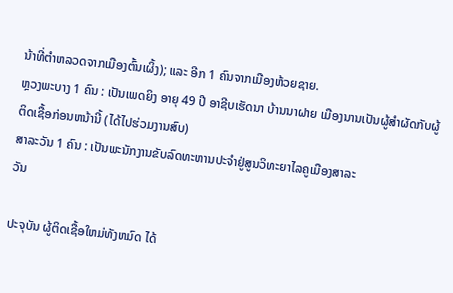ນ້າທີ່ຕໍາຫລວດຈາກເມືອງຕົ້ນເຜິ້ງ); ແລະ ອີກ 1 ຄົນຈາກເມືອງຫ້ວຍຊາຍ.
ຫຼວງພະບາງ 1 ຄົນ : ເປັນເພດຍິງ ອາຍຸ 49 ປີ ອາຊີບເຮັດນາ ບ້ານນາຝາຍ ເມືອງນານເປັນຜູ້ສໍາຜັດກັບຜູ້ຕິດເຊື້ອກ່ອນຫນ້ານີ້ (ໄດ້ໄປຮ່ວມງານສົບ)
ສາລະວັນ 1 ຄົນ : ເປັນພະນັກງານຂັບລົດທະຫານປະຈໍາຢູ່ສູນວິທະຍາໄລຄູເມືອງສາລະ
ວັນ

ປະຈຸບັນ ຜູ້ຕິດເຊື້ອໃຫມ່ທັງຫມົດ ໄດ້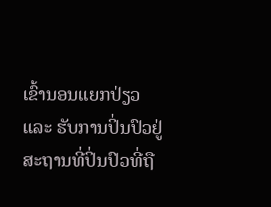ເຂົ້ານອນແຍກປ່ຽວ ແລະ ຮັບການປິ່ນປົວຢູ່
ສະຖານທີ່ປິ່ນປົວທີ່ຖື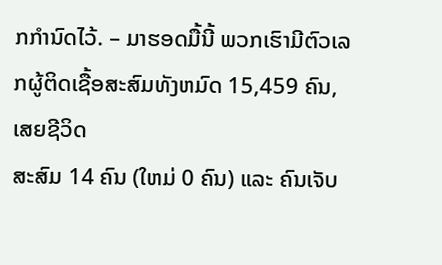ກກໍານົດໄວ້. – ມາຮອດມື້ນີ້ ພວກເຮົາມີຕົວເລກຜູ້ຕິດເຊື້ອສະສົມທັງຫມົດ 15,459 ຄົນ, ເສຍຊີວິດ
ສະສົມ 14 ຄົນ (ໃຫມ່ 0 ຄົນ) ແລະ ຄົນເຈັບ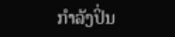ກໍາລັງປິ່ນ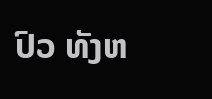ປົວ ທັງຫ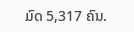ມົດ 5,317 ຄົນ.